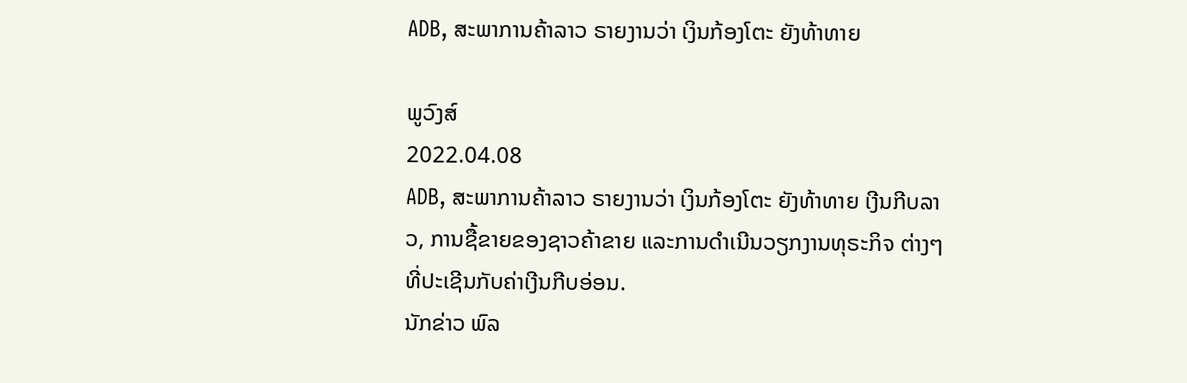ADB, ສະພາການຄ້າລາວ ຣາຍງານວ່າ ເງິນກ້ອງໂຕະ ຍັງທ້າທາຍ

ພູວົງສ໌
2022.04.08
ADB, ສະພາການຄ້າລາວ ຣາຍງານວ່າ ເງິນກ້ອງໂຕະ ຍັງທ້າທາຍ ເງີນກີບລາວ, ການຊື້ຂາຍຂອງຊາວຄ້າຂາຍ ແລະການດຳເນີນວຽກງານທຸຣະກິຈ ຕ່າງໆ ທີ່ປະເຊີນກັບຄ່າເງີນກີບອ່ອນ.
ນັກຂ່າວ ພົລ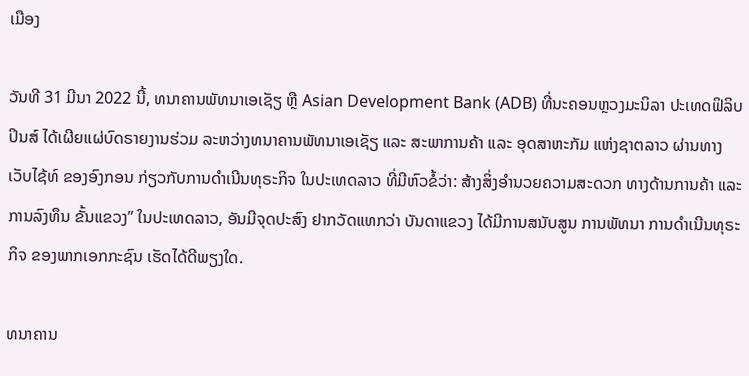ເມືອງ

ວັນທີ 31 ມີນາ 2022 ນີ້, ທນາຄານພັທນາເອເຊັຽ ຫຼື Asian Development Bank (ADB) ທີ່ນະຄອນຫຼວງມະນິລາ ປະເທດຟິລິບປິນສ໌ ໄດ້ເຜີຍແຜ່ບົດຣາຍງານຮ່ວມ ລະຫວ່າງທນາຄານພັທນາເອເຊັຽ ແລະ ສະພາການຄ້າ ແລະ ອຸດສາຫະກັມ ແຫ່ງຊາຕລາວ ຜ່ານທາງເວັບໄຊ້ທ໌ ຂອງອົງກອນ ກ່ຽວກັບການດຳເນີນທຸຣະກິຈ ໃນປະເທດລາວ ທີ່ມີຫົວຂໍ້ວ່າ: ສ້າງສິ່ງອໍານວຍຄວາມສະດວກ ທາງດ້ານການຄ້າ ແລະ ການລົງທຶນ ຂັ້ນແຂວງ” ໃນປະເທດລາວ, ອັນມີຈຸດປະສົງ ຢາກວັດແທກວ່າ ບັນດາແຂວງ ໄດ້ມີການສນັບສູນ ການພັທນາ ການດຳເນີນທຸຣະກິຈ ຂອງພາກເອກກະຊົນ ເຮັດໄດ້ດີພຽງໃດ.

ທນາຄານ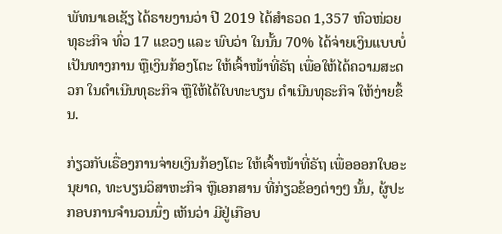ພັທນາເອເຊັຽ ໄດ້ຣາຍງານວ່າ ປີ 2019 ໄດ້ສໍາຣວດ 1,357 ຫົວໜ່ວຍທຸຣະກິຈ ທົ່ວ 17 ແຂວງ ແລະ ພົບວ່າ ໃນນັ້ນ 70% ໄດ້ຈ່າຍເງິນແບບບໍ່ເປັນທາງການ ຫຼືເງິນກ້ອງໂຕະ ໃຫ້ເຈົ້າໜ້າທີ່ຣັຖ ເພື່ອໃຫ້ໄດ້ຄວາມສະດວກ ໃນດໍາເນີນທຸຣະກິຈ ຫຼືໃຫ້ໄດ້ໃບທະບຽນ ດຳເນີນທຸຣະກິຈ ໃຫ້ງ່າຍຂຶ້ນ.

ກ່ຽວກັບເຣື່ອງການຈ່າຍເງິນກ້ອງໂຕະ ໃຫ້ເຈົ້າໜ້າທີ່ຣັຖ ເພື່ອອອກໃບອະນຸຍາດ, ທະບຽນວິສາຫະກິຈ ຫຼືເອກສານ ທີ່ກ່ຽວຂ້ອງຕ່າງໆ ນັ້ນ, ຜູ້ປະກອບການຈໍານວນນຶ່ງ ເຫັນວ່າ ມີຢູ່ເກືອບ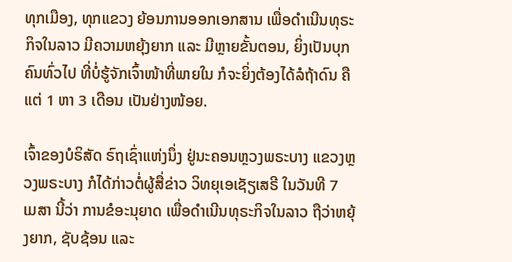ທຸກເມືອງ, ທຸກແຂວງ ຍ້ອນການອອກເອກສານ ເພື່ອດໍາເນີນທຸຣະກິຈໃນລາວ ມີຄວາມຫຍຸ້ງຍາກ ແລະ ມີຫຼາຍຂັ້ນຕອນ, ຍິ່ງເປັນບຸກຄົນທົ່ວໄປ ທີ່ບໍ່ຮູ້ຈັກເຈົ້າໜ້າທີ່ພາຍໃນ ກໍຈະຍິ່ງຕ້ອງໄດ້ລໍຖ້າດົນ ຄືແຕ່ 1 ຫາ 3 ເດືອນ ເປັນຢ່າງໜ້ອຍ.

ເຈົ້າຂອງບໍຣິສັດ ຣົຖເຊົ່າແຫ່ງນຶ່ງ ຢູ່ນະຄອນຫຼວງພຣະບາງ ແຂວງຫຼວງພຣະບາງ ກໍໄດ້ກ່າວຕໍ່ຜູ້ສື່ຂ່າວ ວິທຍຸເອເຊັຽເສຣີ ໃນວັນທີ 7 ເມສາ ນີ້ວ່າ ການຂໍອະນຸຍາດ ເພື່ອດໍາເນີນທຸຣະກິຈໃນລາວ ຖືວ່າຫຍຸ້ງຍາກ, ຊັບຊ້ອນ ແລະ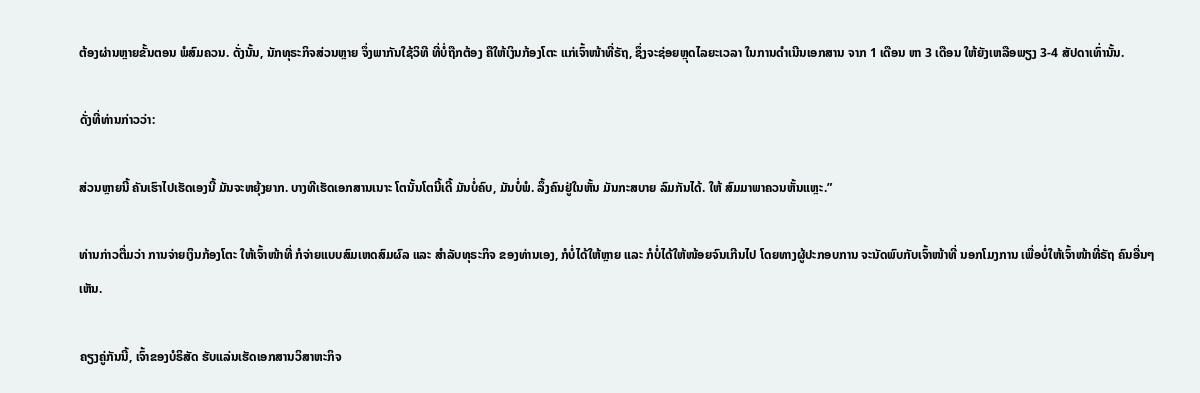ຕ້ອງຜ່ານຫຼາຍຂັ້ນຕອນ ພໍສົມຄວນ. ດັ່ງນັ້ນ, ນັກທຸຣະກິຈສ່ວນຫຼາຍ ຈຶ່ງພາກັນໃຊ້ວິທີ ທີ່ບໍ່ຖືກຕ້ອງ ຄືໃຫ້ເງິນກ້ອງໂຕະ ແກ່ເຈົ້າໜ້າທີ່ຣັຖ, ຊຶ່ງຈະຊ່ອຍຫຼຸດໄລຍະເວລາ ໃນການດຳເນີນເອກສານ ຈາກ 1 ເດືອນ ຫາ 3 ເດືອນ ໃຫ້ຍັງເຫລືອພຽງ 3-4 ສັປດາເທົ່ານັ້ນ.

ດັ່ງທີ່ທ່ານກ່າວວ່າ:

ສ່ວນຫຼາຍນີ້ ຄັນເຮົາໄປເຮັດເອງນີ້ ມັນຈະຫຍຸ້ງຍາກ. ບາງທີເຮັດເອກສານເນາະ ໂຕນັ້ນໂຕນີ້ເດີ້ ມັນບໍ່ຄົບ, ມັນບໍ່ພໍ. ລຶ້ງຄົນຢູ່ໃນຫັ້ນ ມັນກະສບາຍ ລົມກັນໄດ້. ໃຫ້ ສົມມາພາຄວນຫັ້ນແຫຼະ.”

ທ່ານກ່າວຕື່ມວ່າ ການຈ່າຍເງິນກ້ອງໂຕະ ໃຫ້ເຈົ້າໜ້າທີ່ ກໍຈ່າຍແບບສົມເຫດສົມຜົລ ແລະ ສໍາລັບທຸຣະກິຈ ຂອງທ່ານເອງ, ກໍບໍ່ໄດ້ໃຫ້ຫຼາຍ ແລະ ກໍບໍ່ໄດ້ໃຫ້ໜ້ອຍຈົນເກີນໄປ ໂດຍທາງຜູ້ປະກອບການ ຈະນັດພົບກັບເຈົ້າໜ້າທີ່ ນອກໂມງການ ເພື່ອບໍ່ໃຫ້ເຈົ້າໜ້າທີ່ຣັຖ ຄົນອື່ນໆເຫັນ.

ຄຽງຄູ່ກັນນີ້, ເຈົ້າຂອງບໍຣິສັດ ຮັບແລ່ນເຮັດເອກສານວິສາຫະກິຈ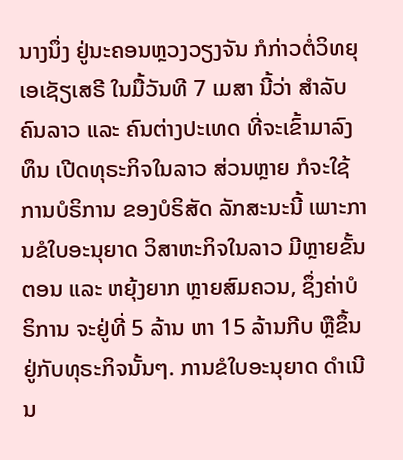ນາງນຶ່ງ ຢູ່ນະຄອນຫຼວງວຽງຈັນ ກໍກ່າວຕໍ່ວິທຍຸເອເຊັຽເສຣີ ໃນມື້ວັນທີ 7 ເມສາ ນີ້ວ່າ ສໍາລັບຄົນລາວ ແລະ ຄົນຕ່າງປະເທດ ທີ່ຈະເຂົ້າມາລົງທຶນ ເປີດທຸຣະກິຈໃນລາວ ສ່ວນຫຼາຍ ກໍຈະໃຊ້ການບໍຣິການ ຂອງບໍຣິສັດ ລັກສະນະນີ້ ເພາະການຂໍໃບອະນຸຍາດ ວິສາຫະກິຈໃນລາວ ມີຫຼາຍຂັ້ນຕອນ ແລະ ຫຍຸ້ງຍາກ ຫຼາຍສົມຄວນ, ຊຶ່ງຄ່າບໍຣິການ ຈະຢູ່ທີ່ 5 ລ້ານ ຫາ 15 ລ້ານກີບ ຫຼືຂຶ້ນຢູ່ກັບທຸຣະກິຈນັ້ນໆ. ການຂໍໃບອະນຸຍາດ ດຳເນີນ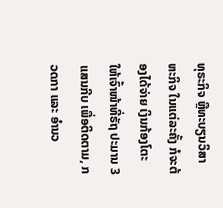ທຸຣະກິຈ ຫຼືທະບຽນວິສາຫະກິຈ ໃນແຕ່ລະຄັ້ງ ກໍຈະຕ້ອງໄດ້ຈ່າຍ ເງິນກ້ອງໂຕະ ໃຫ້ເຈົ້າໜ້າທີ່ຣັຖ ປະມານ 3 ແສນກີບ ເພື່ອຕິດຕາມ, ກວດກາ ແລະ ອໍານວ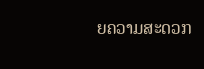ຍຄວາມສະດວກ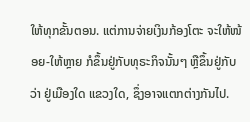ໃຫ້ທຸກຂັ້ນຕອນ. ແຕ່ການຈ່າຍເງິນກ້ອງໂຕະ ຈະໃຫ້ໜ້ອຍ-ໃຫ້ຫຼາຍ ກໍຂຶ້ນຢູ່ກັບທຸຣະກິຈນັ້ນໆ ຫຼືຂຶ້ນຢູ່ກັບວ່າ ຢູ່ເມືອງໃດ ແຂວງໃດ, ຊຶ່ງອາຈແຕກຕ່າງກັນໄປ.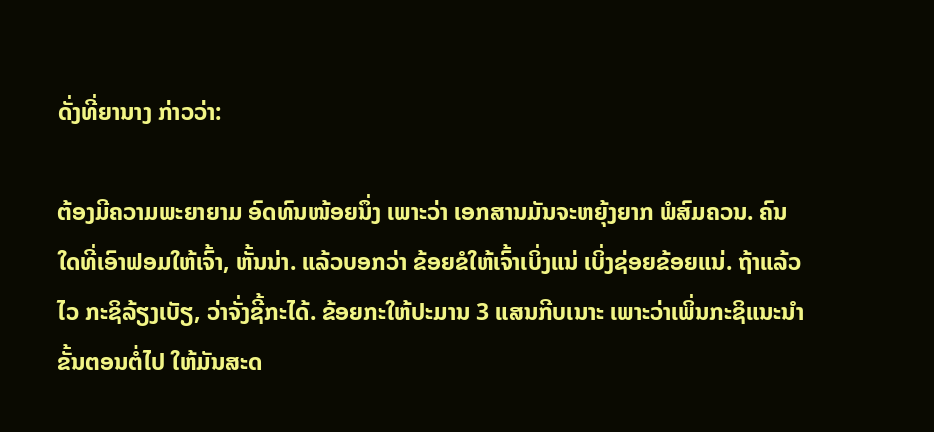ດັ່ງທີ່ຍານາງ ກ່າວວ່າ:

ຕ້ອງມີຄວາມພະຍາຍາມ ອົດທົນໜ້ອຍນຶ່ງ ເພາະວ່າ ເອກສານມັນຈະຫຍຸ້ງຍາກ ພໍສົມຄວນ. ຄົນໃດທີ່ເອົາຟອມໃຫ້ເຈົ້າ, ຫັ້ນນ່າ. ແລ້ວບອກວ່າ ຂ້ອຍຂໍໃຫ້ເຈົ້າເບິ່ງແນ່ ເບິ່ງຊ່ອຍຂ້ອຍແນ່. ຖ້າແລ້ວໄວ ກະຊິລ້ຽງເບັຽ, ວ່າຈັ່ງຊີ້ກະໄດ້. ຂ້ອຍກະໃຫ້ປະມານ 3 ແສນກີບເນາະ ເພາະວ່າເພິ່ນກະຊິແນະນໍາ ຂັ້ນຕອນຕໍ່ໄປ ໃຫ້ມັນສະດ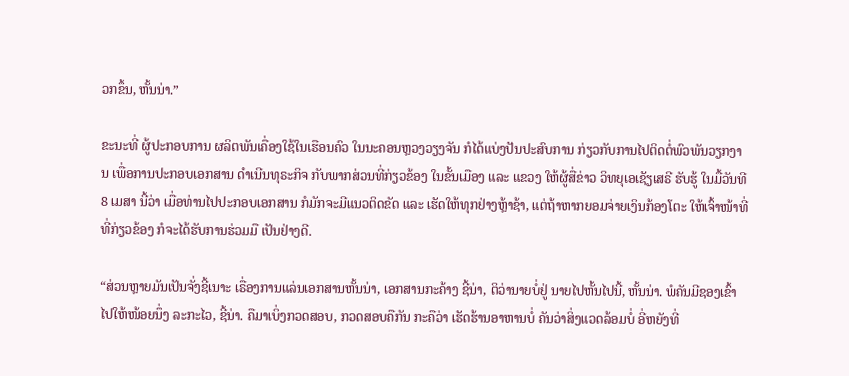ວກຂຶ້ນ, ຫັ້ນນ່າ.”

ຂະນະທີ່ ຜູ້ປະກອບການ ຜລິຕພັນເຄື່ອງໃຊ້ໃນເຮືອນຄົວ ໃນນະຄອນຫຼວງວຽງຈັນ ກໍໄດ້ແບ່ງປັນປະສົບການ ກ່ຽວກັບການໄປຕິດຕໍ່ພົວພັນວຽກງານ ເພື່ອການປະກອບເອກສານ ດຳເນີນທຸຣະກິຈ ກັບພາກສ່ວນທີ່ກ່ຽວຂ້ອງ ໃນຂັ້ນເມືອງ ແລະ ແຂວງ ໃຫ້ຜູ້ສື່ຂ່າວ ວິທຍຸເອເຊັຽເສຣີ ຮັບຮູ້ ໃນມື້ວັນທີ 8 ເມສາ ນີ້ວ່າ ເມື່ອທ່ານໄປປະກອບເອກສານ ກໍມັກຈະມີແນວຕິດຂັດ ແລະ ເຮັດໃຫ້ທຸກຢ່າງຫຼ້າຊ້າ, ແຕ່ຖ້າຫາກຍອມຈ່າຍເງິນກ້ອງໂຕະ ໃຫ້ເຈົ້າໜ້າທີ່ ທີ່ກ່ຽວຂ້ອງ ກໍຈະໄດ້ຮັບການຮ່ວມມື ເປັນຢ່າງດີ.

“ສ່ວນຫຼາຍມັນເປັນຈັ່ງຊີ້ເນາະ ເຣື່ອງການແລ່ນເອກສານຫັ້ນນ່າ, ເອກສານກະຄ້າງ ຊີ້ນ່າ, ຕິວ່ານາຍບໍ່ຢູ່ ນາຍໄປຫັ້ນໄປນີ້, ຫັ້ນນ່າ. ພໍຄັນມີຊອງເຂົ້າໄປໃຫ້ໜ້ອຍນຶ່ງ ລະກະໄວ, ຊີ້ນ່າ. ຄືມາເບິ່ງກວດສອບ, ກວດສອບຄືກັນ ກະຄືວ່າ ເຮັດຮ້ານອາຫານບໍ່ ຄັນວ່າສິ່ງແວດລ້ອມບໍ່ ອີ່ຫຍັງທີ່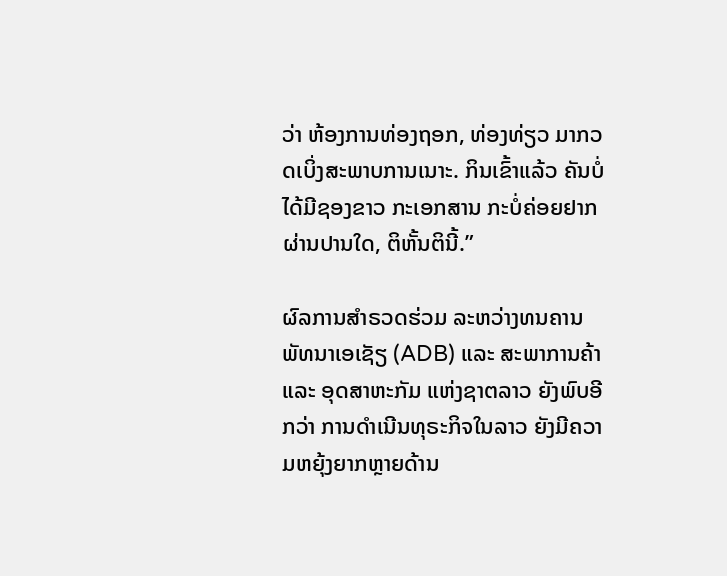ວ່າ ຫ້ອງການທ່ອງຖອກ, ທ່ອງທ່ຽວ ມາກວດເບິ່ງສະພາບການເນາະ. ກິນເຂົ້າແລ້ວ ຄັນບໍ່ໄດ້ມີຊອງຂາວ ກະເອກສານ ກະບໍ່ຄ່ອຍຢາກຜ່ານປານໃດ, ຕິຫັ້ນຕິນີ້.”

ຜົລການສໍາຣວດຮ່ວມ ລະຫວ່າງທນຄານພັທນາເອເຊັຽ (ADB) ແລະ ສະພາການຄ້າ ແລະ ອຸດສາຫະກັມ ແຫ່ງຊາຕລາວ ຍັງພົບອີກວ່າ ການດໍາເນີນທຸຣະກິຈໃນລາວ ຍັງມີຄວາມຫຍຸ້ງຍາກຫຼາຍດ້ານ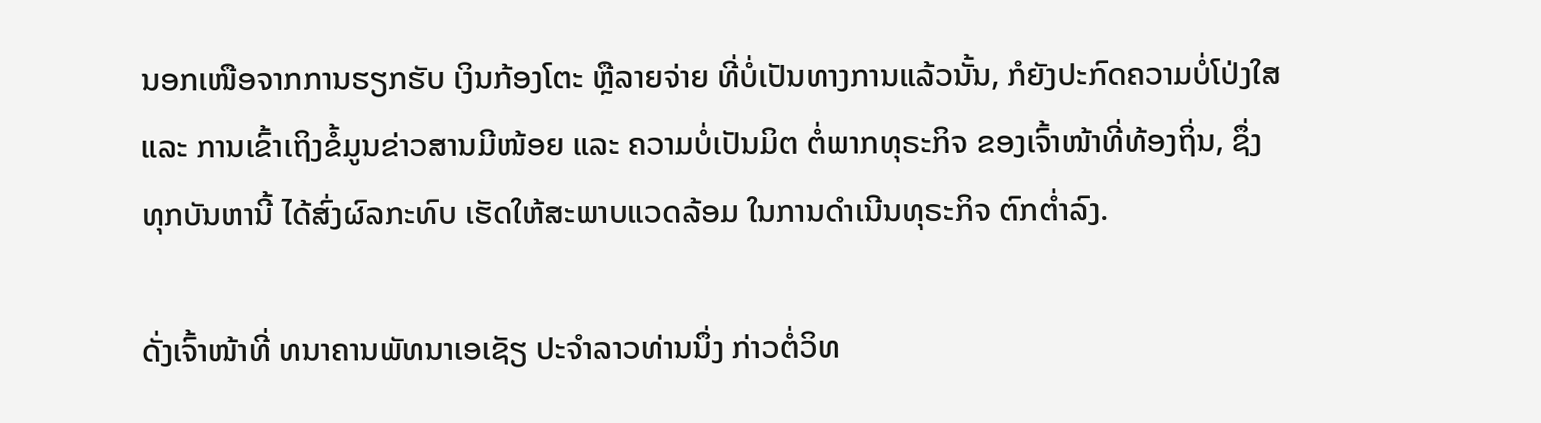ນອກເໜືອຈາກການຮຽກຮັບ ເງິນກ້ອງໂຕະ ຫຼືລາຍຈ່າຍ ທີ່ບໍ່ເປັນທາງການແລ້ວນັ້ນ, ກໍຍັງປະກົດຄວາມບໍ່ໂປ່ງໃສ ແລະ ການເຂົ້າເຖິງຂໍ້ມູນຂ່າວສານມີໜ້ອຍ ແລະ ຄວາມບໍ່ເປັນມິຕ ຕໍ່ພາກທຸຣະກິຈ ຂອງເຈົ້າໜ້າທີ່ທ້ອງຖິ່ນ, ຊຶ່ງທຸກບັນຫານີ້ ໄດ້ສົ່ງຜົລກະທົບ ເຮັດໃຫ້ສະພາບແວດລ້ອມ ໃນການດໍາເນີນທຸຣະກິຈ ຕົກຕໍ່າລົງ.

ດັ່ງເຈົ້າໜ້າທີ່ ທນາຄານພັທນາເອເຊັຽ ປະຈໍາລາວທ່ານນຶ່ງ ກ່າວຕໍ່ວິທ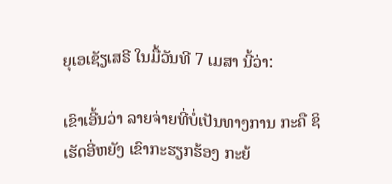ຍຸເອເຊັຽເສຣີ ໃນມື້ວັນທີ 7 ເມສາ ນີ້ວ່າ:

ເຂົາເອີ້ນວ່າ ລາຍຈ່າຍທີ່ບໍ່ເປັນທາງການ ກະຄື ຊິເຮັດອີ່ຫຍັງ ເຂົາກະຮຽກຮ້ອງ ກະຍ້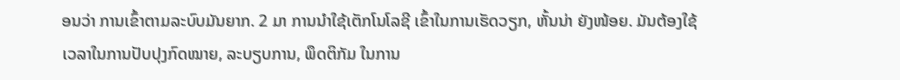ອນວ່າ ການເຂົ້າຕາມລະບົບມັນຍາກ. 2 ມາ ການນໍາໃຊ້ເຕັກໂນໂລຊີ ເຂົ້າໃນການເຮັດວຽກ, ຫັ້ນນ່າ ຍັງໜ້ອຍ. ມັນຕ້ອງໃຊ້ເວລາໃນການປັບປຸງກົດໝາຍ, ລະບຽບການ, ພຶດຕິກັມ ໃນການ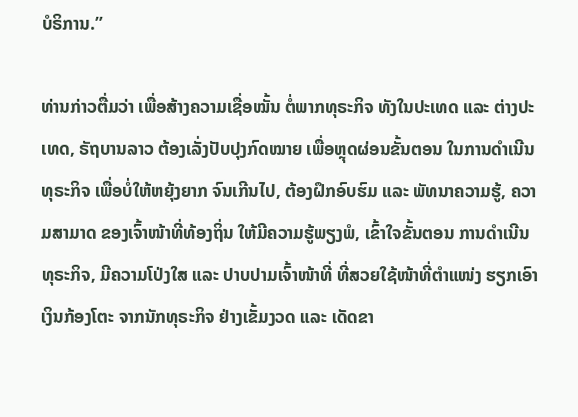ບໍຣິການ.”

ທ່ານກ່າວຕື່ມວ່າ ເພື່ອສ້າງຄວາມເຊື່ອໝັ້ນ ຕໍ່ພາກທຸຣະກິຈ ທັງໃນປະເທດ ແລະ ຕ່າງປະເທດ, ຣັຖບານລາວ ຕ້ອງເລັ່ງປັບປຸງກົດໝາຍ ເພື່ອຫຼຸດຜ່ອນຂັ້ນຕອນ ໃນການດໍາເນີນທຸຣະກິຈ ເພື່ອບໍ່ໃຫ້ຫຍຸ້ງຍາກ ຈົນເກີນໄປ, ຕ້ອງຝຶກອົບຮົມ ແລະ ພັທນາຄວາມຮູ້, ຄວາມສາມາດ ຂອງເຈົ້າໜ້າທີ່ທ້ອງຖິ່ນ ໃຫ້ມີຄວາມຮູ້ພຽງພໍ, ເຂົ້າໃຈຂັ້ນຕອນ ການດໍາເນີນທຸຣະກິຈ, ມີຄວາມໂປ່ງໃສ ແລະ ປາບປາມເຈົ້າໜ້າທີ່ ທີ່ສວຍໃຊ້ໜ້າທີ່ຕໍາແໜ່ງ ຮຽກເອົາເງິນກ້ອງໂຕະ ຈາກນັກທຸຣະກິຈ ຢ່າງເຂັ້ມງວດ ແລະ ເດັດຂາ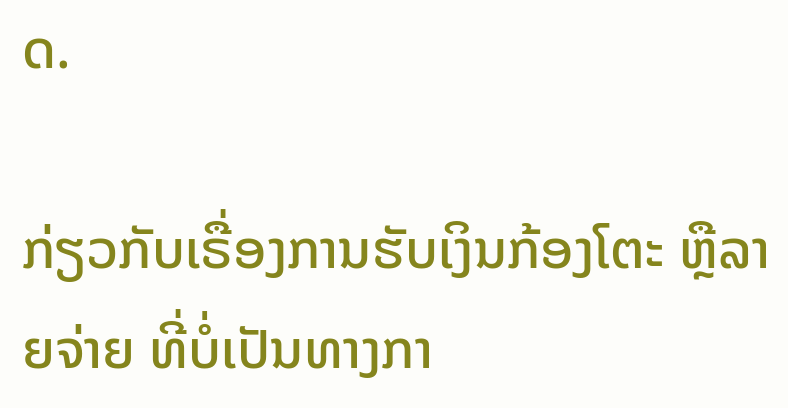ດ.

ກ່ຽວກັບເຣື່ອງການຮັບເງິນກ້ອງໂຕະ ຫຼືລາຍຈ່າຍ ທີ່ບໍ່ເປັນທາງກາ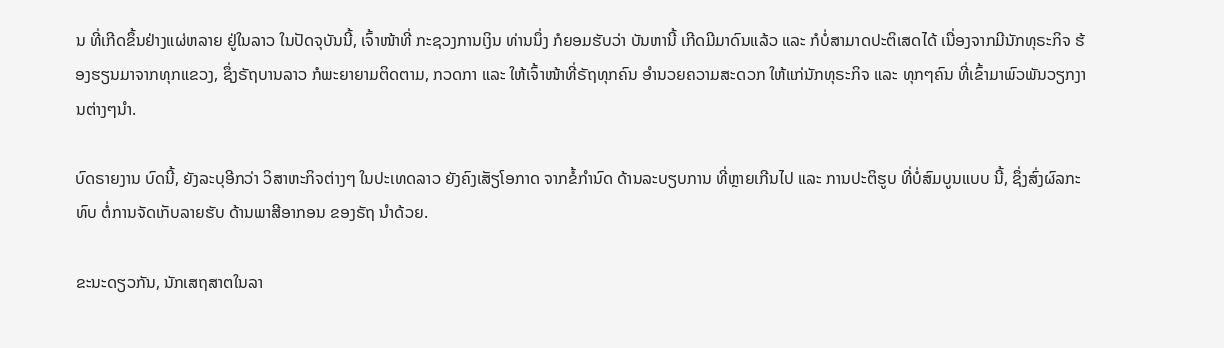ນ ທີ່ເກີດຂຶ້ນຢ່າງແຜ່ຫລາຍ ຢູ່ໃນລາວ ໃນປັດຈຸບັນນີ້, ເຈົ້າໜ້າທີ່ ກະຊວງການເງິນ ທ່ານນຶ່ງ ກໍຍອມຮັບວ່າ ບັນຫານີ້ ເກີດມີມາດົນແລ້ວ ແລະ ກໍບໍ່ສາມາດປະຕິເສດໄດ້ ເນື່ອງຈາກມີນັກທຸຣະກິຈ ຮ້ອງຮຽນມາຈາກທຸກແຂວງ, ຊຶ່ງຣັຖບານລາວ ກໍພະຍາຍາມຕິດຕາມ, ກວດກາ ແລະ ໃຫ້ເຈົ້າໜ້າທີ່ຣັຖທຸກຄົນ ອໍານວຍຄວາມສະດວກ ໃຫ້ແກ່ນັກທຸຣະກິຈ ແລະ ທຸກໆຄົນ ທີ່ເຂົ້າມາພົວພັນວຽກງານຕ່າງໆນໍາ.

ບົດຣາຍງານ ບົດນີ້, ຍັງລະບຸອີກວ່າ ວິສາຫະກິຈຕ່າງໆ ໃນປະເທດລາວ ຍັງຄົງເສັຽໂອກາດ ຈາກຂໍ້ກໍານົດ ດ້ານລະບຽບການ ທີ່ຫຼາຍເກີນໄປ ແລະ ການປະຕິຮູບ ທີ່ບໍ່ສົມບູນແບບ ນີ້, ຊຶ່ງສົ່ງຜົລກະທົບ ຕໍ່ການຈັດເກັບລາຍຮັບ ດ້ານພາສີອາກອນ ຂອງຣັຖ ນຳດ້ວຍ.

ຂະນະດຽວກັນ, ນັກເສຖສາຕໃນລາ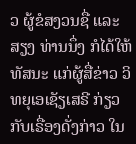ວ ຜູ້ຂໍສງວນຊື່ ແລະ ສຽງ ທ່ານນຶ່ງ ກໍໄດ້ໃຫ້ທັສນະ ແກ່ຜູ້ສື່ຂ່າວ ວິທຍຸເອເຊັຽເສຣີ ກ່ຽວກັບເຣື່ອງດັ່ງກ່າວ ໃນ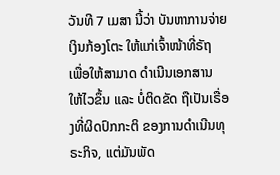ວັນທີ 7 ເມສາ ນີ້ວ່າ ບັນຫາການຈ່າຍເງິນກ້ອງໂຕະ ໃຫ້ແກ່ເຈົ້າໜ້າທີ່ຣັຖ ເພື່ອໃຫ້ສາມາດ ດຳເນີນເອກສານ ໃຫ້ໄວຂຶ້ນ ແລະ ບໍ່ຕິດຂັດ ຖືເປັນເຣື່ອງທີ່ຜິດປົກກະຕິ ຂອງການດຳເນີນທຸຣະກິຈ, ແຕ່ມັນພັດ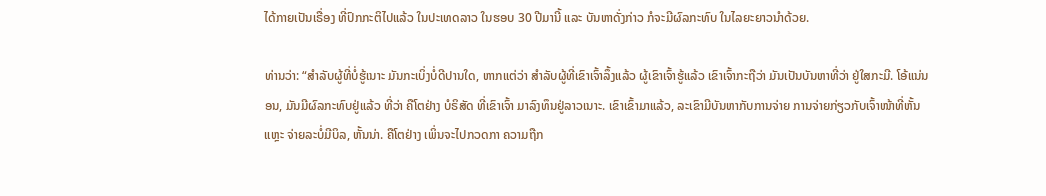ໄດ້ກາຍເປັນເຣື່ອງ ທີ່ປົກກະຕິໄປແລ້ວ ໃນປະເທດລາວ ໃນຮອບ 30 ປີມານີ້ ແລະ ບັນຫາດັ່ງກ່າວ ກໍຈະມີຜົລກະທົບ ໃນໄລຍະຍາວນຳດ້ວຍ.

ທ່ານວ່າ: “ສຳລັບຜູ້ທີ່ບໍ່ຮູ້ເນາະ ມັນກະເບິ່ງບໍ່ດີປານໃດ, ຫາກແຕ່ວ່າ ສຳລັບຜູ້ທີ່ເຂົາເຈົ້າລຶ້ງແລ້ວ ຜູ້ເຂົາເຈົ້າຮູ້ແລ້ວ ເຂົາເຈົ້າກະຖືວ່າ ມັນເປັນບັນຫາທີ່ວ່າ ຢູ່ໃສກະມີ. ໂອ້ແນ່ນອນ, ມັນມີຜົລກະທົບຢູ່ແລ້ວ ທີ່ວ່າ ຄືໂຕຢ່າງ ບໍຣິສັດ ທີ່ເຂົາເຈົ້າ ມາລົງທຶນຢູ່ລາວເນາະ. ເຂົາເຂົ້າມາແລ້ວ, ລະເຂົາມີບັນຫາກັບການຈ່າຍ ການຈ່າຍກ່ຽວກັບເຈົ້າໜ້າທີ່ຫັ້ນແຫຼະ ຈ່າຍລະບໍ່ມີບິລ, ຫັ້ນນ່າ. ຄືໂຕຢ່າງ ເພິ່ນຈະໄປກວດກາ ຄວາມຖືກ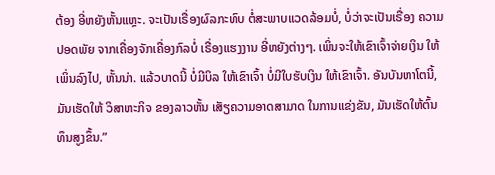ຕ້ອງ ອີ່ຫຍັງຫັ້ນແຫຼະ. ຈະເປັນເຣື່ອງຜົລກະທົບ ຕໍ່ສະພາບແວດລ້ອມບໍ່, ບໍ່ວ່າຈະເປັນເຣື່ອງ ຄວາມປອດພັຍ ຈາກເຄື່ອງຈັກເຄື່ອງກົລບໍ່ ເຣື່ອງແຮງງານ ອີ່ຫຍັງຕ່າງໆ. ເພິ່ນຈະໃຫ້ເຂົາເຈົ້າຈ່າຍເງິນ ໃຫ້ເພິ່ນລົງໄປ, ຫັ້ນນ່າ. ແລ້ວບາດນີ້ ບໍ່ມີບິລ ໃຫ້ເຂົາເຈົ້າ ບໍ່ມີໃບຮັບເງິນ ໃຫ້ເຂົາເຈົ້າ. ອັນບັນຫາໂຕນີ້, ມັນເຮັດໃຫ້ ວິສາຫະກິຈ ຂອງລາວຫັ້ນ ເສັຽຄວາມອາດສາມາດ ໃນການແຂ່ງຂັນ, ມັນເຮັດໃຫ້ຕົ້ນທຶນສູງຂຶ້ນ.”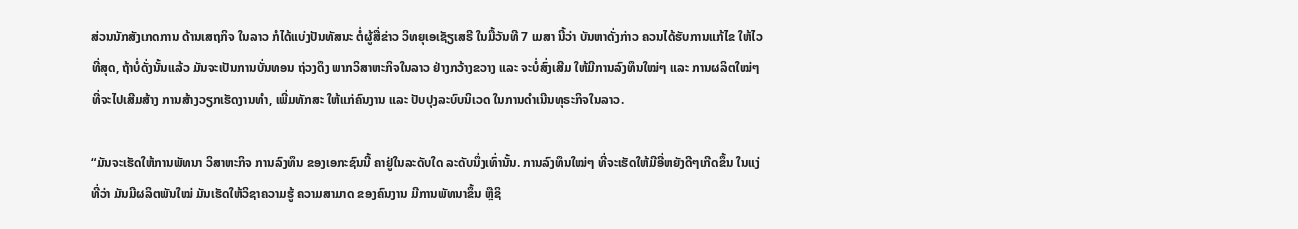ສ່ວນນັກສັງເກດການ ດ້ານເສຖກິຈ ໃນລາວ ກໍໄດ້ແບ່ງປັນທັສນະ ຕໍ່ຜູ້ສື່ຂ່າວ ວິທຍຸເອເຊັຽເສຣີ ໃນມື້ວັນທີ 7 ເມສາ ນີ້ວ່າ ບັນຫາດັ່ງກ່າວ ຄວນໄດ້ຮັບການແກ້ໄຂ ໃຫ້ໄວທີ່ສຸດ, ຖ້າບໍ່ດັ່ງນັ້ນແລ້ວ ມັນຈະເປັນການບັ່ນທອນ ຖ່ວງດຶງ ພາກວິສາຫະກິຈໃນລາວ ຢ່າງກວ້າງຂວາງ ແລະ ຈະບໍ່ສົ່ງເສີມ ໃຫ້ມີການລົງທຶນໃໝ່ໆ ແລະ ການຜລິຕໃໝ່ໆ ທີ່ຈະໄປເສີມສ້າງ ການສ້າງວຽກເຮັດງານທຳ, ເພີ່ມທັກສະ ໃຫ້ແກ່ຄົນງານ ແລະ ປັບປຸງລະບົບນິເວດ ໃນການດຳເນີນທຸຣະກິຈໃນລາວ.

“ມັນຈະເຮັດໃຫ້ການພັທນາ ວິສາຫະກິຈ ການລົງທຶນ ຂອງເອກະຊົນນີ້ ຄາຢູ່ໃນລະດັບໃດ ລະດັບນຶ່ງເທົ່ານັ້ນ. ການລົງທຶນໃໝ່ໆ ທີ່ຈະເຮັດໃຫ້ມີອີ່ຫຍັງດີໆເກີດຂຶ້ນ ໃນແງ່ທີ່ວ່າ ມັນມີຜລິຕພັນໃໝ່ ມັນເຮັດໃຫ້ວິຊາຄວາມຮູ້ ຄວາມສາມາດ ຂອງຄົນງານ ມີການພັທນາຂຶ້ນ ຫຼືຊິ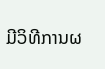ມີວິທີການຜ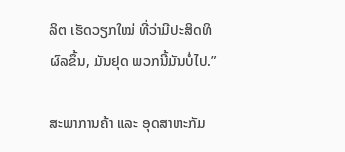ລິຕ ເຮັດວຽກໃໝ່ ທີ່ວ່າມີປະສິດທິຜົລຂຶ້ນ, ມັນຢຸດ ພວກນີ້ມັນບໍ່ໄປ.”

ສະພາການຄ້າ ແລະ ອຸດສາຫະກັມ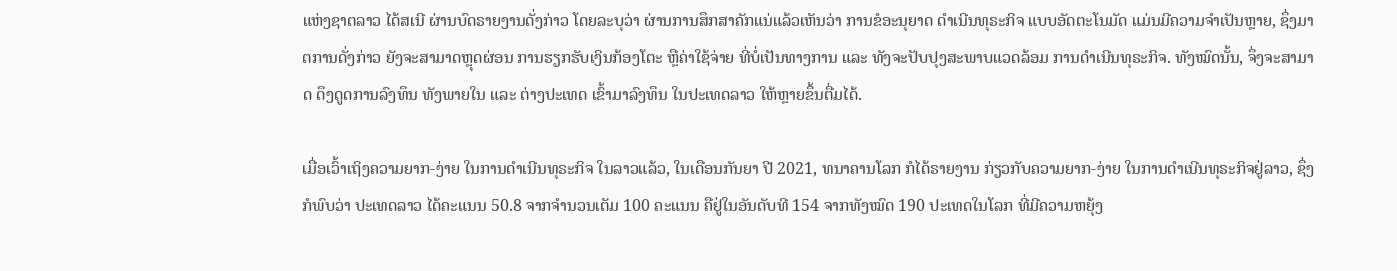ແຫ່ງຊາຕລາວ ໄດ້ສເນີ ຜ່ານບົດຣາຍງານດັ່ງກ່າວ ໂດຍລະບຸວ່າ ຜ່ານການສຶກສາຄັກແນ່ແລ້ວເຫັນວ່າ ການຂໍອະນຸຍາດ ດໍາເນີນທຸຣະກິຈ ແບບອັດຕະໂນມັດ ແມ່ນມີຄວາມຈໍາເປັນຫຼາຍ, ຊຶ່ງມາຕການດັ່ງກ່າວ ຍັງຈະສາມາດຫຼຸດຜ່ອນ ການຮຽກຮັບເງິນກ້ອງໂຕະ ຫຼືຄ່າໃຊ້ຈ່າຍ ທີ່ບໍ່ເປັນທາງການ ແລະ ທັງຈະປັບປຸງສະພາບແວດລ້ອມ ການດໍາເນີນທຸຣະກິຈ. ທັງໝົດນັ້ນ, ຈຶ່ງຈະສາມາດ ດຶງດູດການລົງທຶນ ທັງພາຍໃນ ແລະ ຕ່າງປະເທດ ເຂົ້າມາລົງທຶນ ໃນປະເທດລາວ ໃຫ້ຫຼາຍຂຶ້ນຕື່ມໄດ້.

ເມື່ອເວົ້າເຖິງຄວາມຍາກ-ງ່າຍ ໃນການດຳເນີນທຸຣະກິຈ ໃນລາວແລ້ວ, ໃນເດືອນກັນຍາ ປີ 2021, ທນາຄານໂລກ ກໍໄດ້ຣາຍງານ ກ່ຽວກັບຄວາມຍາກ-ງ່າຍ ໃນການດໍາເນີນທຸຣະກິຈຢູ່ລາວ, ຊຶ່ງກໍພົບວ່າ ປະເທດລາວ ໄດ້ຄະແນນ 50.8 ຈາກຈໍານວນເຕັມ 100 ຄະແນນ ຄືຢູ່ໃນອັນດັບທີ 154 ຈາກທັງໝົດ 190 ປະເທດໃນໂລກ ທີ່ມີຄວາມຫຍຸ້ງ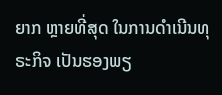ຍາກ ຫຼາຍທີ່ສຸດ ໃນການດຳເນີນທຸຣະກິຈ ເປັນຮອງພຽ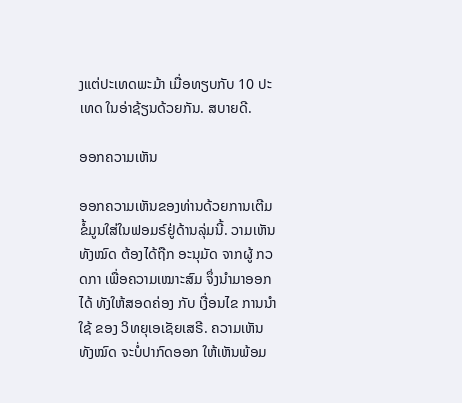ງແຕ່ປະເທດພະມ້າ ເມື່ອທຽບກັບ 10 ປະເທດ ໃນອ່າຊ້ຽນດ້ວຍກັນ. ສບາຍດີ.

ອອກຄວາມເຫັນ

ອອກຄວາມເຫັນຂອງທ່ານດ້ວຍການເຕີມຂໍ້ມູນໃສ່ໃນຟອມຣ໌ຢູ່ດ້ານລຸ່ມນີ້. ວາມເຫັນທັງໝົດ ຕ້ອງໄດ້ຖືກ ອະນຸມັດ ຈາກຜູ້ ກວດກາ ເພື່ອຄວາມເໝາະສົມ ຈຶ່ງນໍາມາອອກໄດ້ ທັງໃຫ້ສອດຄ່ອງ ກັບ ເງື່ອນໄຂ ການນຳໃຊ້ ຂອງ ວິທຍຸເອເຊັຍເສຣີ. ຄວາມເຫັນທັງໝົດ ຈະບໍ່ປາກົດອອກ ໃຫ້ເຫັນພ້ອມ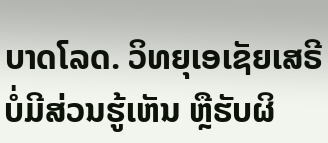ບາດໂລດ. ວິທຍຸເອເຊັຍເສຣີ ບໍ່ມີສ່ວນຮູ້ເຫັນ ຫຼືຮັບຜິ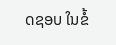ດຊອບ ໃນຂໍ້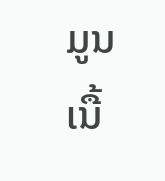ມູນເນື້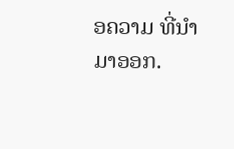ອຄວາມ ທີ່ນໍາມາອອກ.